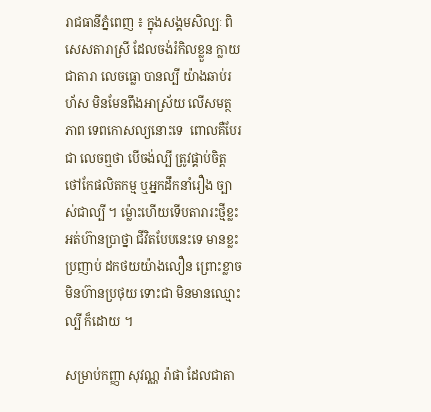រាជធានីភ្នំពេញ ៖ ក្នុងសង្គមសិល្បៈ ពិសេសតារាស្រី ដែលចង់រំកិលខ្លួន ក្លាយជាតារា លេចធ្លោ បានល្បី យ៉ាងឆាប់រហ័ស មិនមែនពឹងអាស្រ័យ លើសមត្ថភាព ទេពកោសល្យនោះទេ  ពោលគឺបែរជា លេចឮថា បើចង់ល្បី ត្រូវផ្គាប់ចិត្ត ថៅកែផលិតកម្ម ឬអ្នកដឹកនាំរឿង ច្បាស់ជាល្បី ។ ម្ល៉ោះហើយទើបតារារះថ្មីខ្លះ អត់ហ៊ានប្រាថ្នា ជីវិតបែបនេះទេ មានខ្លះប្រញាប់ ដកថយយ៉ាងលឿន ព្រោះខ្លាច មិនហ៊ានប្រថុយ ទោះជា មិនមានឈ្មោះល្បី ក៏ដោយ ។

សម្រាប់កញ្ញា សុវណ្ណ រ៉ាផា ដែលជាតា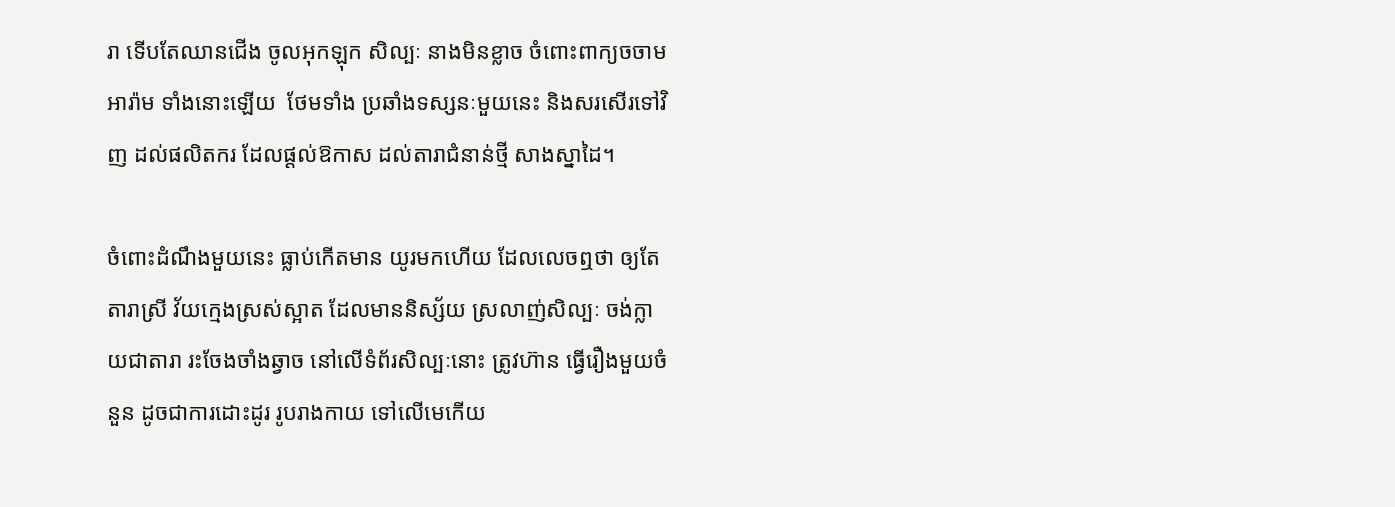រា ទើបតែឈានជើង ចូលអុកឡុក សិល្បៈ នាងមិនខ្លាច ចំពោះពាក្យចចាមអារ៉ាម ទាំងនោះឡើយ  ថែមទាំង ប្រឆាំងទស្សនៈមួយនេះ និងសរសើរទៅវិញ ដល់ផលិតករ ដែលផ្តល់ឱកាស ដល់តារាជំនាន់ថ្មី សាងស្នាដៃ។

ចំពោះដំណឹងមួយនេះ ធ្លាប់កើតមាន យូរមកហើយ ដែលលេចឮថា ឲ្យតែតារាស្រី វ័យក្មេងស្រស់ស្អាត ដែលមាននិស្ស័យ ស្រលាញ់សិល្បៈ ចង់ក្លាយជាតារា រះចែងចាំងឆ្វាច នៅលើទំព័រសិល្បៈនោះ ត្រូវហ៊ាន ធ្វើរឿងមួយចំនួន ដូចជាការដោះដូរ រូបរាងកាយ ទៅលើមេកើយ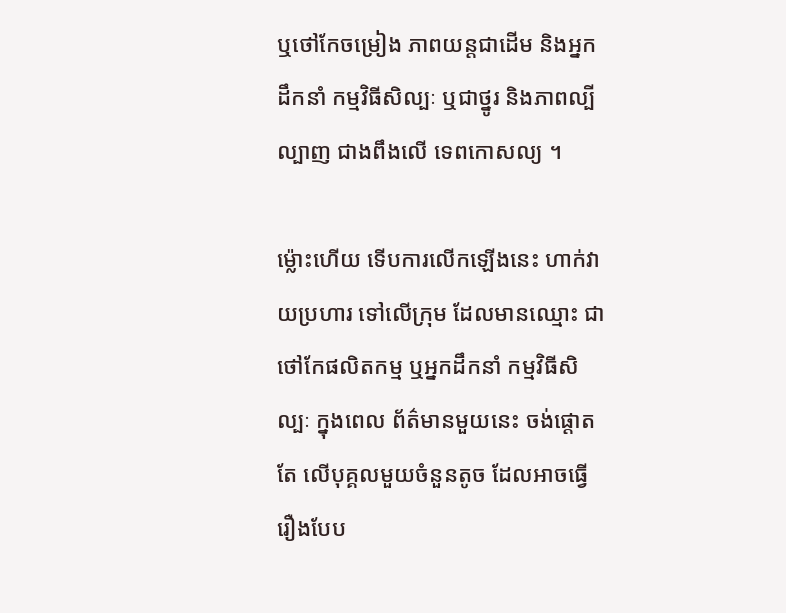ឬថៅកែចម្រៀង ភាពយន្តជាដើម និងអ្នកដឹកនាំ កម្មវិធីសិល្បៈ ឬជាថ្នូរ និងភាពល្បីល្បាញ ជាងពឹងលើ ទេពកោសល្យ ។

ម្ល៉ោះហើយ ទើបការលើកឡើងនេះ ហាក់វាយប្រហារ ទៅលើក្រុម ដែលមានឈ្មោះ ជាថៅកែផលិតកម្ម ឬអ្នកដឹកនាំ កម្មវិធីសិល្បៈ ក្នុងពេល ព័ត៌មានមួយនេះ ចង់ផ្តោតតែ លើបុគ្គលមួយចំនួនតូច ដែលអាចធ្វើរឿងបែប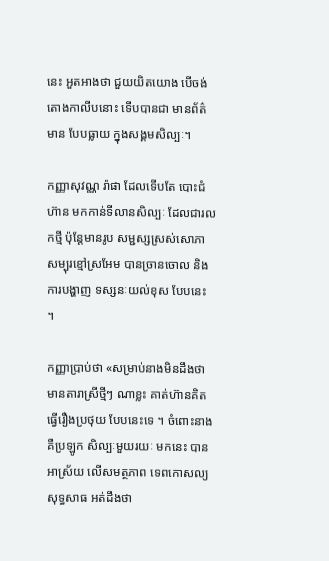នេះ អួតអាងថា ជួយយិតយោង បើចង់តោងកាលីបនោះ ទើបបានជា មានព័ត៌មាន បែបធ្លាយ ក្នុងសង្គមសិល្បៈ។

កញ្ញាសុវណ្ណ រ៉ាផា ដែលទើបតែ បោះជំហ៊ាន មកកាន់ទីលានសិល្បៈ ដែលជារលកថ្មី ប៉ុន្តែមានរូប សម្ជស្សស្រស់សោភា សម្បុរខ្មៅស្រអែម បានច្រានចោល និងការបង្ហាញ ទស្សនៈយល់ខុស បែបនេះ ។

កញ្ញាប្រាប់ថា «សម្រាប់នាងមិនដឹងថា មានតារាស្រីថ្មីៗ ណាខ្លះ គាត់ហ៊ានគិត ធ្វើរឿងប្រថុយ បែបនេះទេ ។ ចំពោះនាង គឺប្រឡូក សិល្បៈមួយរយៈ មកនេះ បានអាស្រ័យ លើសមត្ថភាព ទេពកោសល្យ សុទ្ធសាធ អត់ដឹងថា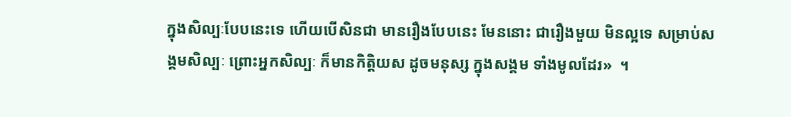ក្នុងសិល្បៈបែបនេះទេ ហើយបើសិនជា មានរឿងបែបនេះ មែននោះ ជារឿងមួយ មិនល្អទេ សម្រាប់សង្គមសិល្បៈ ព្រោះអ្នកសិល្បៈ ក៏មានកិត្តិយស ដូចមនុស្ស ក្នុងសង្គម ទាំងមូលដែរ»  ។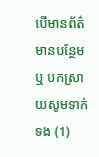បើមានព័ត៌មានបន្ថែម ឬ បកស្រាយសូមទាក់ទង (1)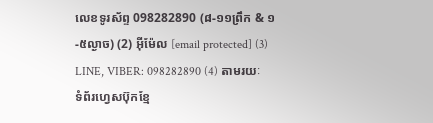លេខទូរស័ព្ទ 098282890 (៨-១១ព្រឹក & ១-៥ល្ងាច) (2) អ៊ីម៉ែល [email protected] (3) LINE, VIBER: 098282890 (4) តាមរយៈទំព័រហ្វេសប៊ុកខ្មែ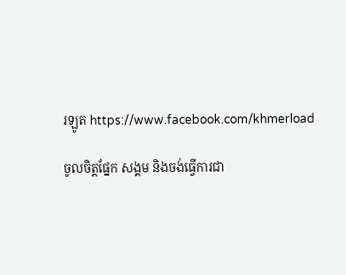រឡូត https://www.facebook.com/khmerload

ចូលចិត្តផ្នែក សង្គម និងចង់ធ្វើការជា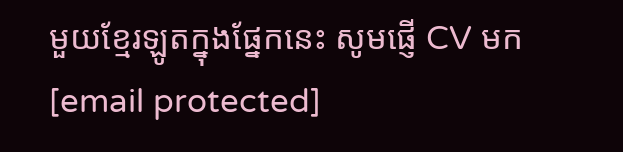មួយខ្មែរឡូតក្នុងផ្នែកនេះ សូមផ្ញើ CV មក [email protected]